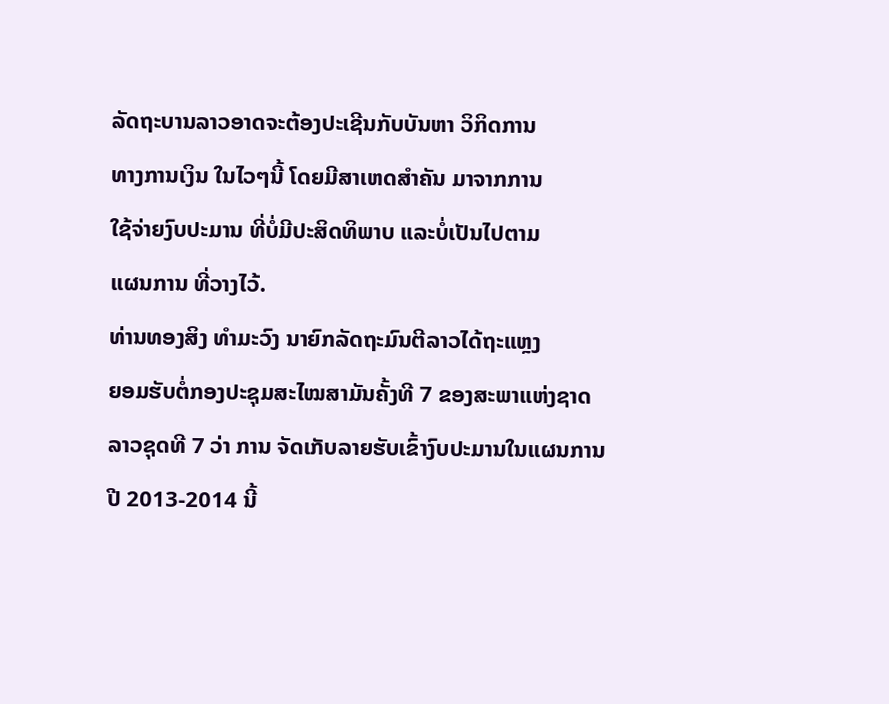ລັດຖະບານລາວອາດຈະຕ້ອງປະເຊີນກັບບັນຫາ ວິກິດການ
ທາງການເງິນ ໃນໄວໆນີ້ ໂດຍມີສາເຫດສຳຄັນ ມາຈາກການ
ໃຊ້ຈ່າຍງົບປະມານ ທີ່ບໍ່ມີປະສິດທິພາບ ແລະບໍ່ເປັນໄປຕາມ
ແຜນການ ທີ່ວາງໄວ້.
ທ່ານທອງສິງ ທຳມະວົງ ນາຍົກລັດຖະມົນຕີລາວໄດ້ຖະແຫຼງ
ຍອມຮັບຕໍ່ກອງປະຊຸມສະໄໝສາມັນຄັ້ງທີ 7 ຂອງສະພາແຫ່ງຊາດລາວຊຸດທີ 7 ວ່າ ການ ຈັດເກັບລາຍຮັບເຂົ້າງົບປະມານໃນແຜນການປີ 2013-2014 ນີ້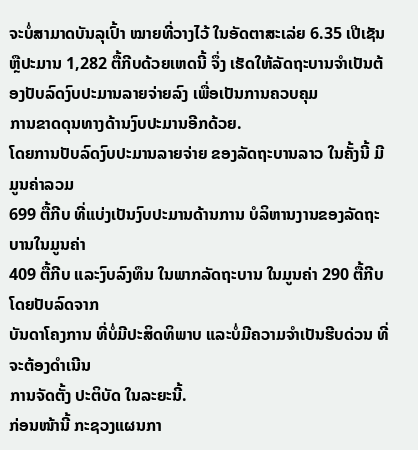ຈະບໍ່ສາມາດບັນລຸເປົ້າ ໝາຍທີ່ວາງໄວ້ ໃນອັດຕາສະເລ່ຍ 6.35 ເປີເຊັນຫຼືປະມານ 1,282 ຕື້ກີບດ້ວຍເຫດນີ້ ຈຶ່ງ ເຮັດໃຫ້ລັດຖະບານຈຳເປັນຕ້ອງປັບລົດງົບປະມານລາຍຈ່າຍລົງ ເພື່ອເປັນການຄວບຄຸມ
ການຂາດດຸນທາງດ້ານງົບປະມານອີກດ້ວຍ.
ໂດຍການປັບລົດງົບປະມານລາຍຈ່າຍ ຂອງລັດຖະບານລາວ ໃນຄັ້ງນີ້ ມີມູນຄ່າລວມ
699 ຕື້ກີບ ທີ່ແບ່ງເປັນງົບປະມານດ້ານການ ບໍລິຫານງານຂອງລັດຖະບານໃນມູນຄ່າ
409 ຕື້ກີບ ແລະງົບລົງທຶນ ໃນພາກລັດຖະບານ ໃນມູນຄ່າ 290 ຕື້ກີບ ໂດຍປັບລົດຈາກ
ບັນດາໂຄງການ ທີ່ບໍ່ມີປະສິດທິພາບ ແລະບໍ່ມີຄວາມຈຳເປັນຮີບດ່ວນ ທີ່ຈະຕ້ອງດຳເນີນ
ການຈັດຕັ້ງ ປະຕິບັດ ໃນລະຍະນີ້.
ກ່ອນໜ້ານີ້ ກະຊວງແຜນກາ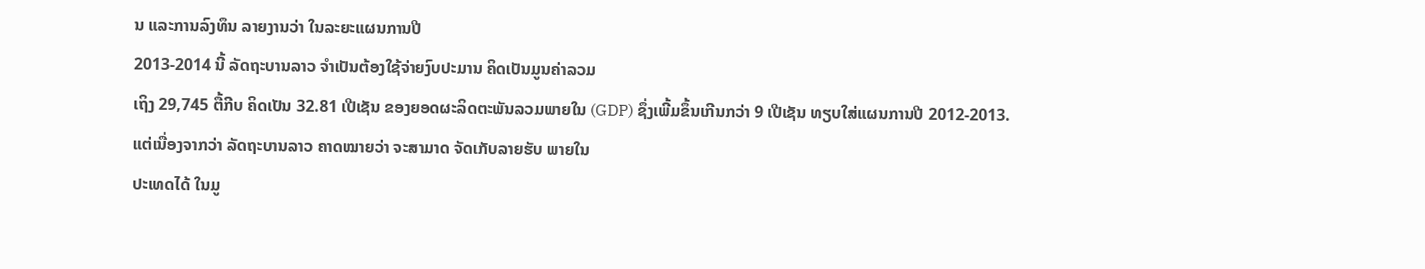ນ ແລະການລົງທຶນ ລາຍງານວ່າ ໃນລະຍະແຜນການປີ
2013-2014 ນີ້ ລັດຖະບານລາວ ຈຳເປັນຕ້ອງໃຊ້ຈ່າຍງົບປະມານ ຄິດເປັນມູນຄ່າລວມ
ເຖິງ 29,745 ຕື້ກີບ ຄິດເປັນ 32.81 ເປີເຊັນ ຂອງຍອດຜະລິດຕະພັນລວມພາຍໃນ (GDP) ຊຶ່ງເພີ້ມຂຶ້ນເກີນກວ່າ 9 ເປີເຊັນ ທຽບໃສ່ແຜນການປີ 2012-2013.
ແຕ່ເນື່ອງຈາກວ່າ ລັດຖະບານລາວ ຄາດໝາຍວ່າ ຈະສາມາດ ຈັດເກັບລາຍຮັບ ພາຍໃນ
ປະເທດໄດ້ ໃນມູ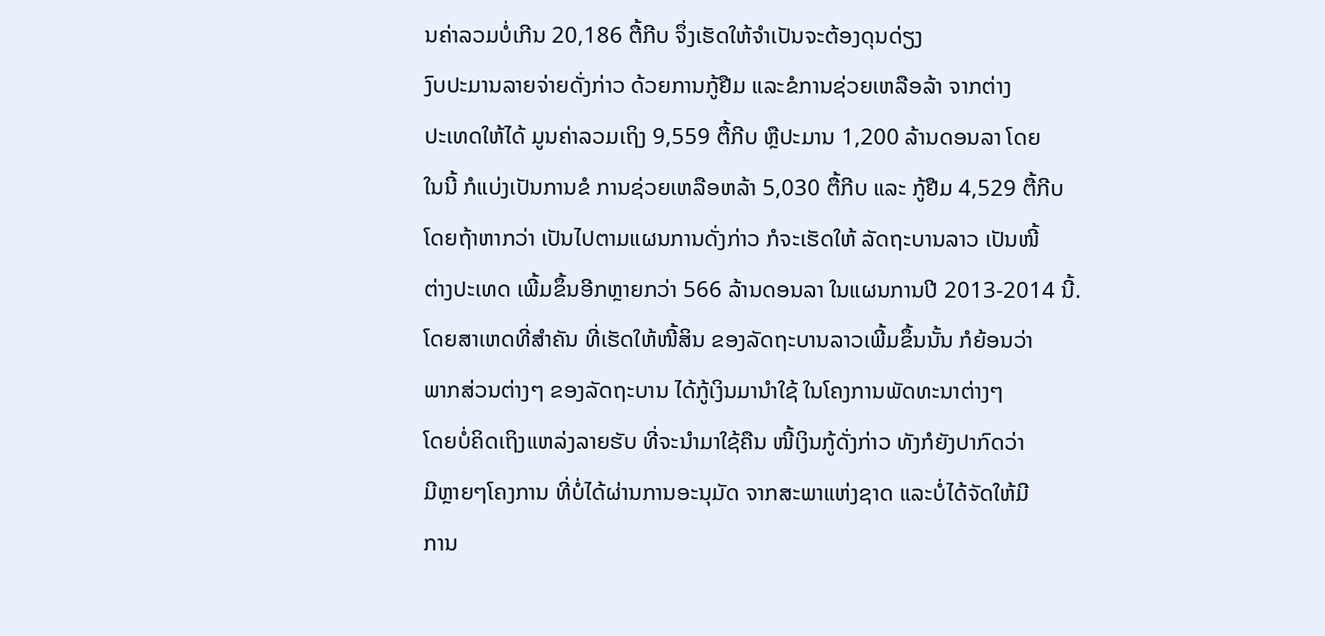ນຄ່າລວມບໍ່ເກີນ 20,186 ຕື້ກີບ ຈຶ່ງເຮັດໃຫ້ຈຳເປັນຈະຕ້ອງດຸນດ່ຽງ
ງົບປະມານລາຍຈ່າຍດັ່ງກ່າວ ດ້ວຍການກູ້ຢືມ ແລະຂໍການຊ່ວຍເຫລືອລ້າ ຈາກຕ່າງ
ປະເທດໃຫ້ໄດ້ ມູນຄ່າລວມເຖິງ 9,559 ຕື້ກີບ ຫຼືປະມານ 1,200 ລ້ານດອນລາ ໂດຍ
ໃນນີ້ ກໍແບ່ງເປັນການຂໍ ການຊ່ວຍເຫລືອຫລ້າ 5,030 ຕື້ກີບ ແລະ ກູ້ຢືມ 4,529 ຕື້ກີບ
ໂດຍຖ້າຫາກວ່າ ເປັນໄປຕາມແຜນການດັ່ງກ່າວ ກໍຈະເຮັດໃຫ້ ລັດຖະບານລາວ ເປັນໜີ້
ຕ່າງປະເທດ ເພີ້ມຂຶ້ນອີກຫຼາຍກວ່າ 566 ລ້ານດອນລາ ໃນແຜນການປີ 2013-2014 ນີ້.
ໂດຍສາເຫດທີ່ສຳຄັນ ທີ່ເຮັດໃຫ້ໜີ້ສິນ ຂອງລັດຖະບານລາວເພີ້ມຂຶ້ນນັ້ນ ກໍຍ້ອນວ່າ
ພາກສ່ວນຕ່າງໆ ຂອງລັດຖະບານ ໄດ້ກູ້ເງິນມານຳໃຊ້ ໃນໂຄງການພັດທະນາຕ່າງໆ
ໂດຍບໍ່ຄິດເຖິງແຫລ່ງລາຍຮັບ ທີ່ຈະນຳມາໃຊ້ຄືນ ໜີ້ເງິນກູ້ດັ່ງກ່າວ ທັງກໍຍັງປາກົດວ່າ
ມີຫຼາຍໆໂຄງການ ທີ່ບໍ່ໄດ້ຜ່ານການອະນຸມັດ ຈາກສະພາແຫ່ງຊາດ ແລະບໍ່ໄດ້ຈັດໃຫ້ມີ
ການ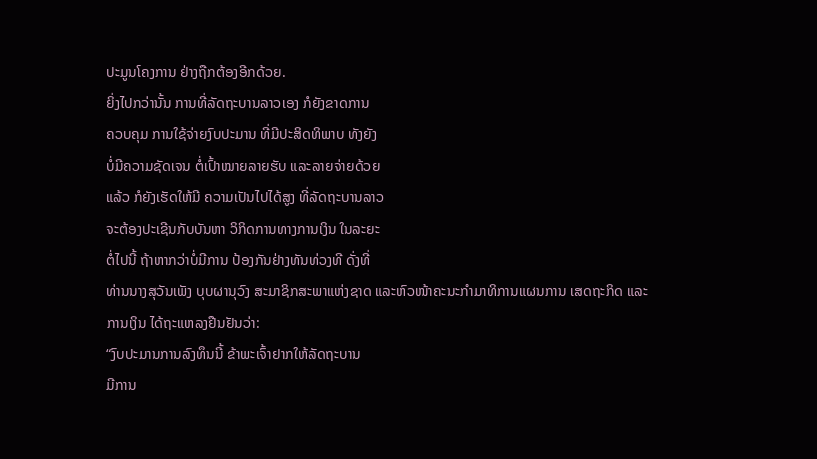ປະມູນໂຄງການ ຢ່າງຖືກຕ້ອງອີກດ້ວຍ.
ຍິ່ງໄປກວ່ານັ້ນ ການທີ່ລັດຖະບານລາວເອງ ກໍຍັງຂາດການ
ຄວບຄຸມ ການໃຊ້ຈ່າຍງົບປະມານ ທີ່ມີປະສິດທິພາບ ທັງຍັງ
ບໍ່ມີຄວາມຊັດເຈນ ຕໍ່ເປົ້າໝາຍລາຍຮັບ ແລະລາຍຈ່າຍດ້ວຍ
ແລ້ວ ກໍຍັງເຮັດໃຫ້ມີ ຄວາມເປັນໄປໄດ້ສູງ ທີ່ລັດຖະບານລາວ
ຈະຕ້ອງປະເຊີນກັບບັນຫາ ວິກິດການທາງການເງິນ ໃນລະຍະ
ຕໍ່ໄປນີ້ ຖ້າຫາກວ່າບໍ່ມີການ ປ້ອງກັນຢ່າງທັນທ່ວງທີ ດັ່ງທີ່
ທ່ານນາງສຸວັນເພັງ ບຸບຜານຸວົງ ສະມາຊິກສະພາແຫ່ງຊາດ ແລະຫົວໜ້າຄະນະກຳມາທິການແຜນການ ເສດຖະກິດ ແລະ
ການເງິນ ໄດ້ຖະແຫລງຢືນຢັນວ່າ:
“ງົບປະມານການລົງທຶນນີ້ ຂ້າພະເຈົ້າຢາກໃຫ້ລັດຖະບານ
ມີການ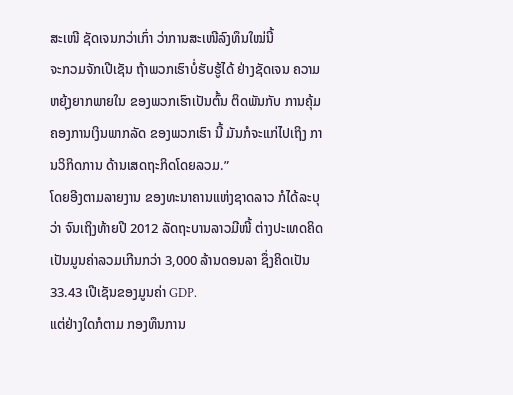ສະເໜີ ຊັດເຈນກວ່າເກົ່າ ວ່າການສະເໜີລົງທຶນໃໝ່ນີ້
ຈະກວມຈັກເປີເຊັນ ຖ້າພວກເຮົາບໍ່ຮັບຮູ້ໄດ້ ຢ່າງຊັດເຈນ ຄວາມຫຍຸ້ງຍາກພາຍໃນ ຂອງພວກເຮົາເປັນຕົ້ນ ຕິດພັນກັບ ການຄຸ້ມຄອງການເງິນພາກລັດ ຂອງພວກເຮົາ ນີ້ ມັນກໍຈະແກ່ໄປເຖິງ ການວິກິດການ ດ້ານເສດຖະກິດໂດຍລວມ.”
ໂດຍອີງຕາມລາຍງານ ຂອງທະນາຄານແຫ່ງຊາດລາວ ກໍໄດ້ລະບຸວ່າ ຈົນເຖິງທ້າຍປີ 2012 ລັດຖະບານລາວມີໜີ້ ຕ່າງປະເທດຄິດເປັນມູນຄ່າລວມເກີນກວ່າ 3,000 ລ້ານດອນລາ ຊຶ່ງຄິດເປັນ 33.43 ເປີເຊັນຂອງມູນຄ່າ GDP.
ແຕ່ຢ່າງໃດກໍຕາມ ກອງທຶນການ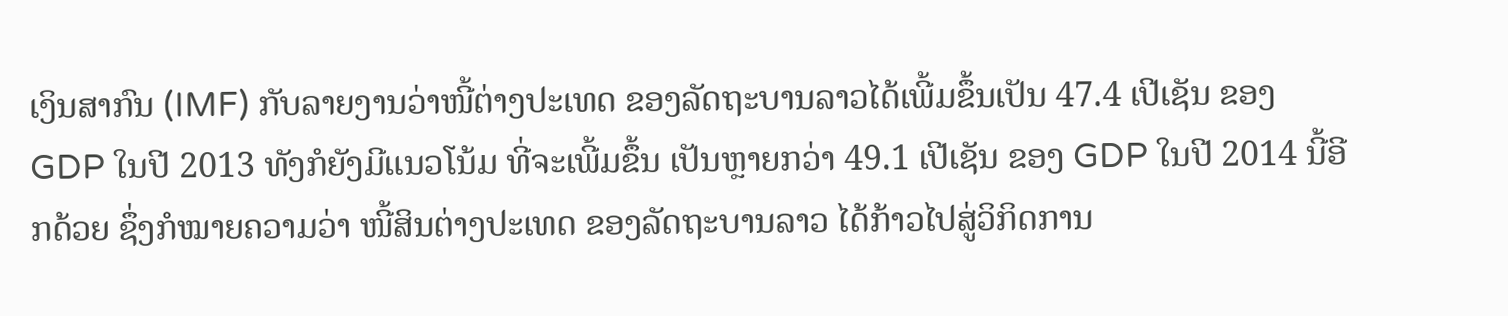ເງິນສາກົນ (IMF) ກັບລາຍງານວ່າໜີ້ຕ່າງປະເທດ ຂອງລັດຖະບານລາວໄດ້ເພີ້ມຂຶ້ນເປັນ 47.4 ເປີເຊັນ ຂອງ GDP ໃນປີ 2013 ທັງກໍຍັງມີແນວໂນ້ມ ທີ່ຈະເພີ້ມຂຶ້ນ ເປັນຫຼາຍກວ່າ 49.1 ເປີເຊັນ ຂອງ GDP ໃນປີ 2014 ນີ້ອີກດ້ວຍ ຊຶ່ງກໍໝາຍຄວາມວ່າ ໜີ້ສິນຕ່າງປະເທດ ຂອງລັດຖະບານລາວ ໄດ້ກ້າວໄປສູ່ວິກິດການ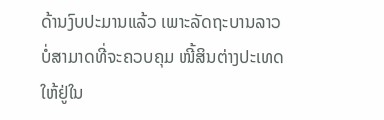ດ້ານງົບປະມານແລ້ວ ເພາະລັດຖະບານລາວ ບໍ່ສາມາດທີ່ຈະຄວບຄຸມ ໜີ້ສິນຕ່າງປະເທດ ໃຫ້ຢູ່ໃນ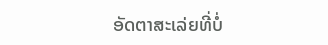ອັດຕາສະເລ່ຍທີ່ບໍ່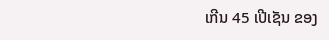ເກີນ 45 ເປີເຊັນ ຂອງ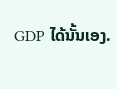GDP ໄດ້ນັ້ນເອງ.